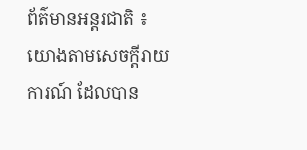ព័ត៌មានអន្តរជាតិ ៖ យោងតាមសេចក្តីរាយការណ៍ ដែលបាន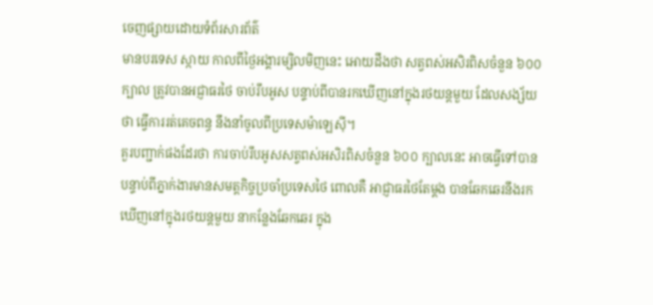ចេញផ្សាយដោយទំព័រសារព័ត៌
មានបរទេស ស្កាយ កាលពីថ្ងៃអង្គារម្សិលមិញនេះ អោយដឹងថា សត្វពស់អសិរពិសចំនួន ៦០០
ក្បាល ត្រូវបានអជ្ញាធរថៃ ចាប់រឹបអូស បន្ទាប់ពីបានរកឃើញនៅក្នុងរថយន្តមួយ ដែលសង្ស័យ
ថា ធ្វើការរត់គេចពន្ធ នឹងនាំចូលពីប្រទេសម៉ាឡេស៊ី។
គួរបញ្ជាក់ផងដែរថា ការចាប់រឹបអូសសត្វពស់អសិរពិសចំនួន ៦០០ ក្បាលនេះ អាចធ្វើទៅបាន
បន្ទាប់ពីភ្នាក់ងារមានសមត្តកិច្ចប្រចាំប្រទេសថៃ ពោលគឺ អាជ្ញាធរថៃតែម្តង បានឆែកឆេរនឹងរក
ឃើញនៅក្នុងរថយន្តមួយ នាកន្លែងឆែកឆេរ ក្នុង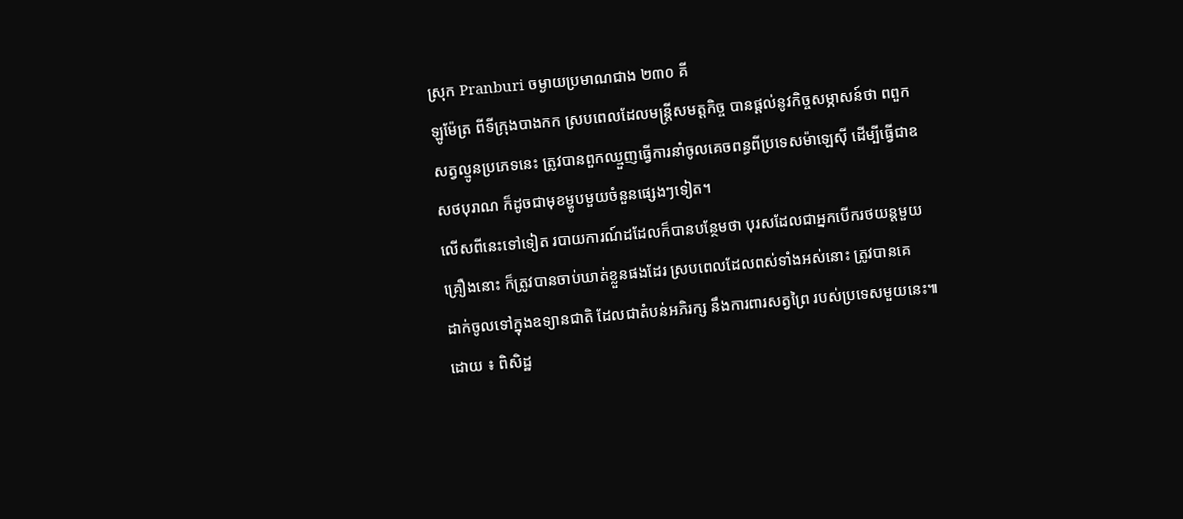ស្រុក Pranburi ចម្ងាយប្រមាណជាង ២៣០ គី
ឡូម៉ែត្រ ពីទីក្រុងបាងកក ស្របពេលដែលមន្រ្តីសមត្តកិច្ច បានផ្តល់នូវកិច្ចសម្ភាសន៍ថា ពពួក
សត្វល្មូនប្រភេទនេះ ត្រូវបានពួកឈ្មួញធ្វើការនាំចូលគេចពន្ធពីប្រទេសម៉ាឡេស៊ី ដើម្បីធ្វើជាឧ
សថបុរាណ ក៏ដូចជាមុខម្ហូបមួយចំនួនផ្សេងៗទៀត។
លើសពីនេះទៅទៀត របាយការណ៍ដដែលក៏បានបន្ថែមថា បុរសដែលជាអ្នកបើករថយន្តមួយ
គ្រឿងនោះ ក៏ត្រូវបានចាប់ឃាត់ខ្លួនផងដែរ ស្របពេលដែលពស់ទាំងអស់នោះ ត្រូវបានគេ
ដាក់ចូលទៅក្នុងឧទ្យានជាតិ ដែលជាតំបន់អភិរក្ស នឹងការពារសត្វព្រៃ របស់ប្រទេសមួយនេះ៕
ដោយ ៖ ពិសិដ្ឋ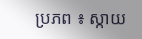ប្រភព ៖ ស្កាយ